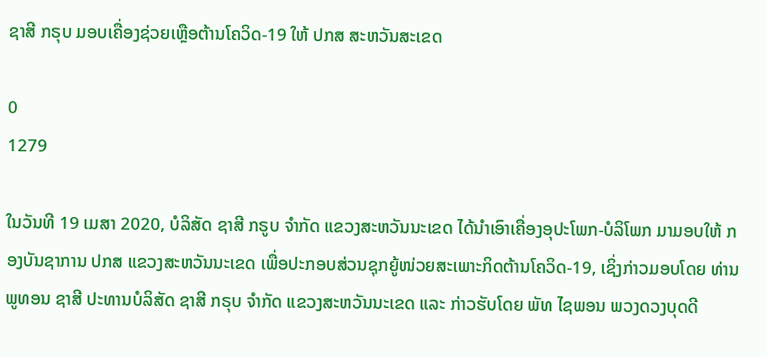ຊາສີ ກຣຸບ ມອບເຄື່ອງຊ່ວຍເຫຼືອຕ້ານໂຄວິດ-19 ໃຫ້ ປກສ ສະຫວັນສະເຂດ

0
1279

ໃນວັນທີ 19 ເມສາ 2020, ບໍລິສັດ ຊາສີ ກຣູບ ຈຳກັດ ແຂວງສະຫວັນນະເຂດ ໄດ້ນໍາເອົາເຄື່ອງອຸປະໂພກ-ບໍລິໂພກ ມາມອບໃຫ້ ກອງບັນຊາການ ປກສ ແຂວງສະຫວັນນະເຂດ ເພື່ອປະກອບສ່ວນຊຸກຍູ້ໜ່ວຍສະເພາະກິດຕ້ານໂຄວິດ-19, ເຊິ່ງກ່າວມອບໂດຍ ທ່ານ ພູທອນ ຊາສີ ປະທານບໍລິສັດ ຊາສີ ກຣຸບ ຈຳກັດ ແຂວງສະຫວັນນະເຂດ ແລະ ກ່າວຮັບໂດຍ ພັທ ໄຊພອນ ພວງດວງບຸດດີ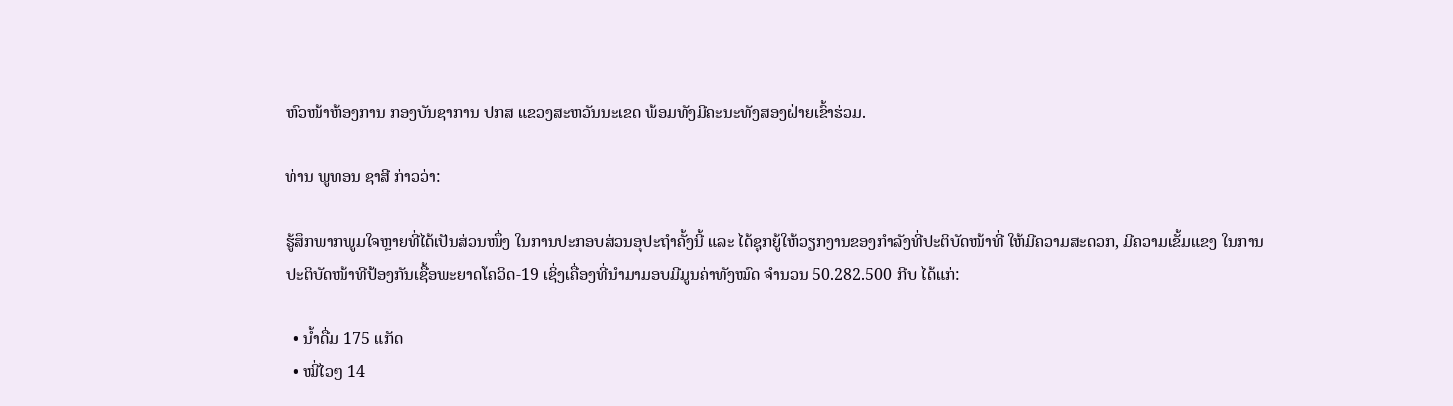ຫົວໜ້າຫ້ອງການ ກອງບັນຊາການ ປກສ ແຂວງສະຫວັນນະເຂດ ພ້ອມທັງມີຄະນະທັງສອງຝ່າຍເຂົ້າຮ່ວມ.

ທ່ານ ພູທອນ ຊາສີ ກ່າວວ່າ:

ຮູ້ສຶກພາກພູມໃຈຫຼາຍທີ່ໄດ້ເປັນສ່ວນໜຶ່ງ ໃນການປະກອບສ່ວນອຸປະຖຳຄັ້ງນີ້ ແລະ ໄດ້ຊຸກຍູ້ໃຫ້ວຽກງານຂອງກຳລັງທີ່ປະຕິບັດໜ້າທີ່ ໃຫ້ມີຄວາມສະດວກ, ມີຄວາມເຂັ້ມແຂງ ໃນການປະຕິບັດໜ້າທີປ້ອງກັນເຊື້ອພະຍາດໂຄວິດ-19 ເຊິ່ງເຄື່ອງທີ່ນຳມາມອບມີມູນຄ່າທັງໝົດ ຈໍານວນ 50.282.500 ກີບ ໄດ້ແກ່:

  • ນ້ຳດື່ມ 175 ແກັດ
  • ໝີ່ໄວໆ 14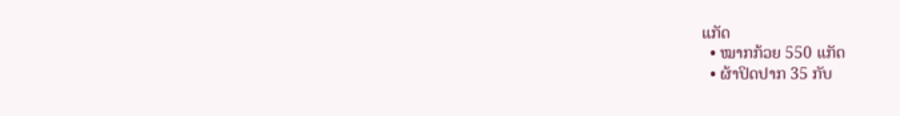ແກັດ
  • ໝາກກ້ວຍ 550 ແກັດ
  • ຜ້າປິດປາກ 35 ກັບ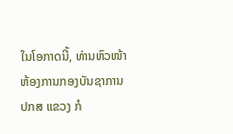ໃນໂອກາດນີ້, ທ່ານຫົວໜ້າຫ້ອງການກອງບັນຊາການ ປກສ ແຂວງ ກໍ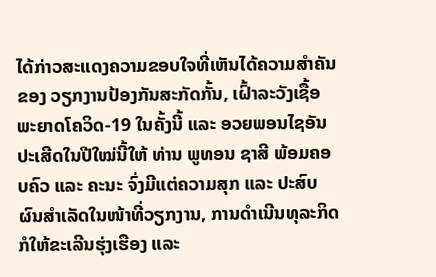ໄດ້ກ່າວສະແດງຄວາມຂອບໃຈທີ່ເຫັນໄດ້ຄວາມສຳຄັນຂອງ ວຽກງານປ້ອງກັນສະກັດກັ້ນ, ເຝົ້າລະວັງເຊື້ອພະຍາດໂຄວິດ-19 ໃນຄັ້ງນີ້ ແລະ ອວຍພອນໄຊອັນປະເສີດໃນປີໃໝ່ນີ້ໃຫ້ ທ່ານ ພູທອນ ຊາສີ ພ້ອມຄອບຄົວ ແລະ ຄະນະ ຈົ່ງມີແຕ່ຄວາມສຸກ ແລະ ປະສົບຜົນສຳເລັດໃນໜ້າທີ່ວຽກງານ, ການດໍາເນີນທຸລະກິດ ກໍໃຫ້ຂະເລີນຮຸ່ງເຮືອງ ແລະ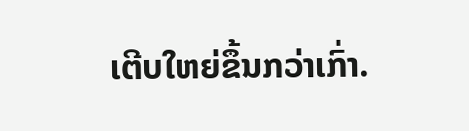ເຕີບໃຫຍ່ຂຶ້ນກວ່າເກົ່າ.